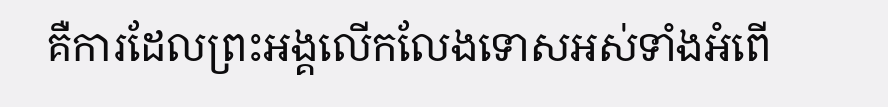គឺការដែលព្រះអង្គលើកលែងទោសអស់ទាំងអំពើ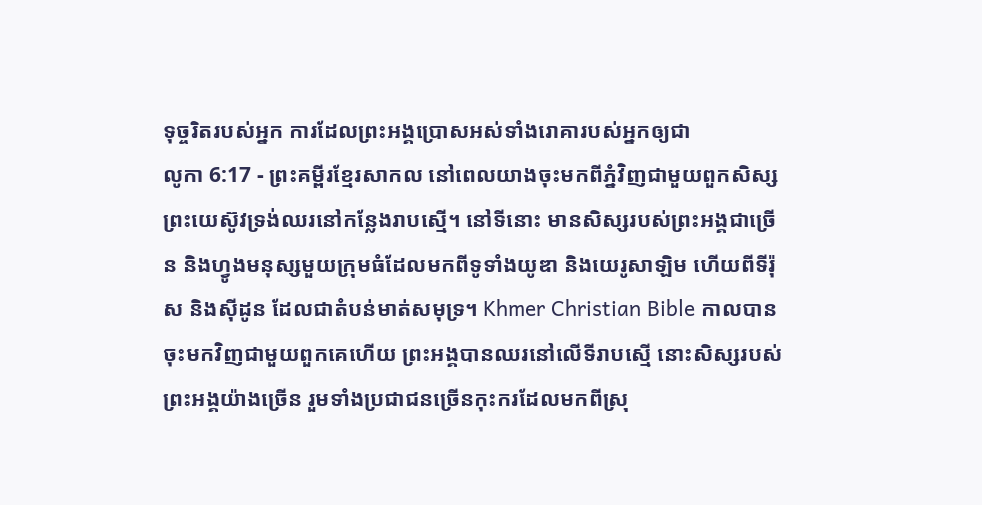ទុច្ចរិតរបស់អ្នក ការដែលព្រះអង្គប្រោសអស់ទាំងរោគារបស់អ្នកឲ្យជា
លូកា 6:17 - ព្រះគម្ពីរខ្មែរសាកល នៅពេលយាងចុះមកពីភ្នំវិញជាមួយពួកសិស្ស ព្រះយេស៊ូវទ្រង់ឈរនៅកន្លែងរាបស្មើ។ នៅទីនោះ មានសិស្សរបស់ព្រះអង្គជាច្រើន និងហ្វូងមនុស្សមួយក្រុមធំដែលមកពីទូទាំងយូឌា និងយេរូសាឡិម ហើយពីទីរ៉ុស និងស៊ីដូន ដែលជាតំបន់មាត់សមុទ្រ។ Khmer Christian Bible កាលបានចុះមកវិញជាមួយពួកគេហើយ ព្រះអង្គបានឈរនៅលើទីរាបស្មើ នោះសិស្សរបស់ព្រះអង្គយ៉ាងច្រើន រួមទាំងប្រជាជនច្រើនកុះករដែលមកពីស្រុ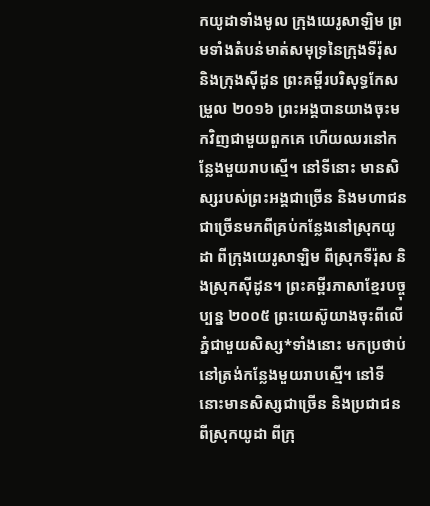កយូដាទាំងមូល ក្រុងយេរូសាឡិម ព្រមទាំងតំបន់មាត់សមុទ្រនៃក្រុងទីរ៉ុស និងក្រុងស៊ីដូន ព្រះគម្ពីរបរិសុទ្ធកែសម្រួល ២០១៦ ព្រះអង្គបានយាងចុះមកវិញជាមួយពួកគេ ហើយឈរនៅកន្លែងមួយរាបស្មើ។ នៅទីនោះ មានសិស្សរបស់ព្រះអង្គជាច្រើន និងមហាជនជាច្រើនមកពីគ្រប់កន្លែងនៅស្រុកយូដា ពីក្រុងយេរូសាឡិម ពីស្រុកទីរ៉ុស និងស្រុកស៊ីដូន។ ព្រះគម្ពីរភាសាខ្មែរបច្ចុប្បន្ន ២០០៥ ព្រះយេស៊ូយាងចុះពីលើភ្នំជាមួយសិស្ស*ទាំងនោះ មកប្រថាប់នៅត្រង់កន្លែងមួយរាបស្មើ។ នៅទីនោះមានសិស្សជាច្រើន និងប្រជាជនពីស្រុកយូដា ពីក្រុ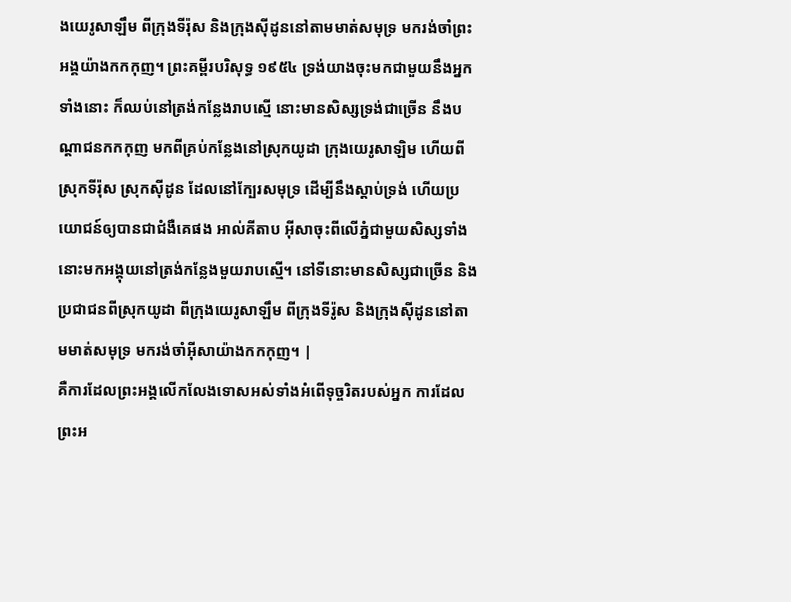ងយេរូសាឡឹម ពីក្រុងទីរ៉ុស និងក្រុងស៊ីដូននៅតាមមាត់សមុទ្រ មករង់ចាំព្រះអង្គយ៉ាងកកកុញ។ ព្រះគម្ពីរបរិសុទ្ធ ១៩៥៤ ទ្រង់យាងចុះមកជាមួយនឹងអ្នកទាំងនោះ ក៏ឈប់នៅត្រង់កន្លែងរាបស្មើ នោះមានសិស្សទ្រង់ជាច្រើន នឹងបណ្តាជនកកកុញ មកពីគ្រប់កន្លែងនៅស្រុកយូដា ក្រុងយេរូសាឡិម ហើយពីស្រុកទីរ៉ុស ស្រុកស៊ីដូន ដែលនៅក្បែរសមុទ្រ ដើម្បីនឹងស្តាប់ទ្រង់ ហើយប្រយោជន៍ឲ្យបានជាជំងឺគេផង អាល់គីតាប អ៊ីសាចុះពីលើភ្នំជាមួយសិស្សទាំងនោះមកអង្គុយនៅត្រង់កន្លែងមួយរាបស្មើ។ នៅទីនោះមានសិស្សជាច្រើន និងប្រជាជនពីស្រុកយូដា ពីក្រុងយេរូសាឡឹម ពីក្រុងទីរ៉ូស និងក្រុងស៊ីដូននៅតាមមាត់សមុទ្រ មករង់ចាំអ៊ីសាយ៉ាងកកកុញ។ |
គឺការដែលព្រះអង្គលើកលែងទោសអស់ទាំងអំពើទុច្ចរិតរបស់អ្នក ការដែលព្រះអ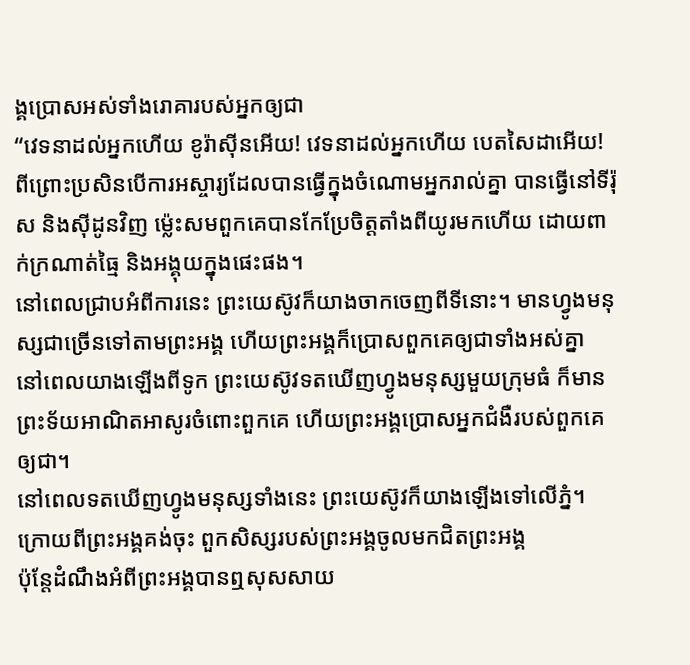ង្គប្រោសអស់ទាំងរោគារបស់អ្នកឲ្យជា
“វេទនាដល់អ្នកហើយ ខូរ៉ាស៊ីនអើយ! វេទនាដល់អ្នកហើយ បេតសៃដាអើយ! ពីព្រោះប្រសិនបើការអស្ចារ្យដែលបានធ្វើក្នុងចំណោមអ្នករាល់គ្នា បានធ្វើនៅទីរ៉ុស និងស៊ីដូនវិញ ម្ល៉េះសមពួកគេបានកែប្រែចិត្តតាំងពីយូរមកហើយ ដោយពាក់ក្រណាត់ធ្មៃ និងអង្គុយក្នុងផេះផង។
នៅពេលជ្រាបអំពីការនេះ ព្រះយេស៊ូវក៏យាងចាកចេញពីទីនោះ។ មានហ្វូងមនុស្សជាច្រើនទៅតាមព្រះអង្គ ហើយព្រះអង្គក៏ប្រោសពួកគេឲ្យជាទាំងអស់គ្នា
នៅពេលយាងឡើងពីទូក ព្រះយេស៊ូវទតឃើញហ្វូងមនុស្សមួយក្រុមធំ ក៏មានព្រះទ័យអាណិតអាសូរចំពោះពួកគេ ហើយព្រះអង្គប្រោសអ្នកជំងឺរបស់ពួកគេឲ្យជា។
នៅពេលទតឃើញហ្វូងមនុស្សទាំងនេះ ព្រះយេស៊ូវក៏យាងឡើងទៅលើភ្នំ។ ក្រោយពីព្រះអង្គគង់ចុះ ពួកសិស្សរបស់ព្រះអង្គចូលមកជិតព្រះអង្គ
ប៉ុន្តែដំណឹងអំពីព្រះអង្គបានឮសុសសាយ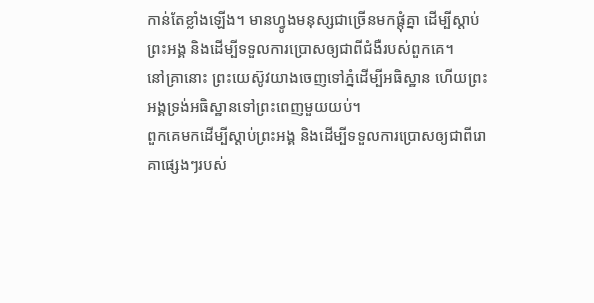កាន់តែខ្លាំងឡើង។ មានហ្វូងមនុស្សជាច្រើនមកផ្ដុំគ្នា ដើម្បីស្ដាប់ព្រះអង្គ និងដើម្បីទទួលការប្រោសឲ្យជាពីជំងឺរបស់ពួកគេ។
នៅគ្រានោះ ព្រះយេស៊ូវយាងចេញទៅភ្នំដើម្បីអធិស្ឋាន ហើយព្រះអង្គទ្រង់អធិស្ឋានទៅព្រះពេញមួយយប់។
ពួកគេមកដើម្បីស្ដាប់ព្រះអង្គ និងដើម្បីទទួលការប្រោសឲ្យជាពីរោគាផ្សេងៗរបស់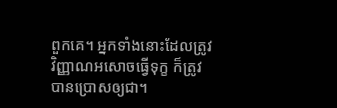ពួកគេ។ អ្នកទាំងនោះដែលត្រូវវិញ្ញាណអសោចធ្វើទុក្ខ ក៏ត្រូវបានប្រោសឲ្យជា។